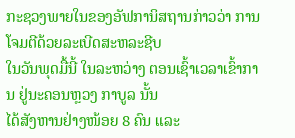ກະຊວງພາຍໃນຂອງອັຟການິສຖານກ່າວວ່າ ການໂຈມຕີດ້ວຍລະເບີດສະຫລະຊີບ
ໃນວັນພຸດມື້ນີ້ ໃນລະຫວ່າງ ຕອນເຊົ້າເວລາເຂົ້າການ ຢູ່ນະຄອນຫຼວງ ກາບູລ ນັ້ນ
ໄດ້ສັງຫານຢ່າງໜ້ອຍ 8 ຄົນ ແລະ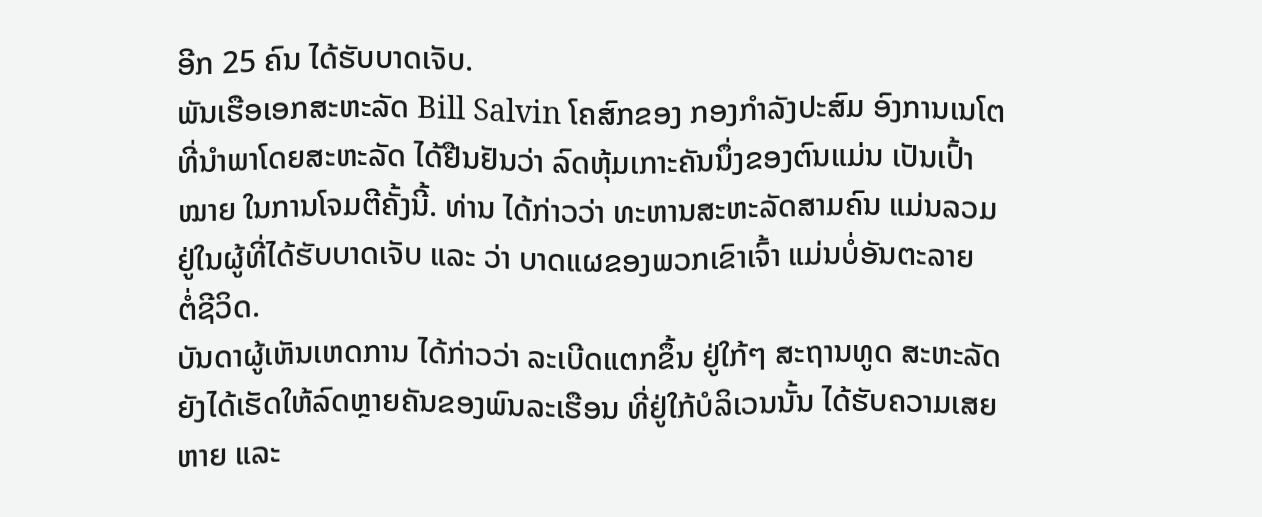ອີກ 25 ຄົນ ໄດ້ຮັບບາດເຈັບ.
ພັນເຮືອເອກສະຫະລັດ Bill Salvin ໂຄສົກຂອງ ກອງກຳລັງປະສົມ ອົງການເນໂຕ
ທີ່ນຳພາໂດຍສະຫະລັດ ໄດ້ຢືນຢັນວ່າ ລົດຫຸ້ມເກາະຄັນນຶ່ງຂອງຕົນແມ່ນ ເປັນເປົ້າ
ໝາຍ ໃນການໂຈມຕີຄັ້ງນີ້. ທ່ານ ໄດ້ກ່າວວ່າ ທະຫານສະຫະລັດສາມຄົນ ແມ່ນລວມ
ຢູ່ໃນຜູ້ທີ່ໄດ້ຮັບບາດເຈັບ ແລະ ວ່າ ບາດແຜຂອງພວກເຂົາເຈົ້າ ແມ່ນບໍ່ອັນຕະລາຍ
ຕໍ່ຊີວິດ.
ບັນດາຜູ້ເຫັນເຫດການ ໄດ້ກ່າວວ່າ ລະເບີດແຕກຂຶ້ນ ຢູ່ໃກ້ໆ ສະຖານທູດ ສະຫະລັດ
ຍັງໄດ້ເຮັດໃຫ້ລົດຫຼາຍຄັນຂອງພົນລະເຮືອນ ທີ່ຢູ່ໃກ້ບໍລິເວນນັ້ນ ໄດ້ຮັບຄວາມເສຍ
ຫາຍ ແລະ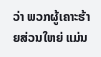ວ່າ ພວກຜູ້ເຄາະຮ້າຍສ່ວນໃຫຍ່ ແມ່ນ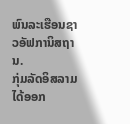ພົນລະເຮືອນຊາວອັຟການິສຖານ.
ກຸ່ມລັດອິສລາມ ໄດ້ອອກ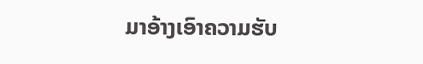ມາອ້າງເອົາຄວາມຮັບ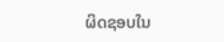ຜິດຊອບໃນ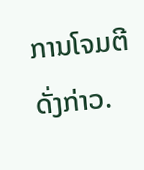ການໂຈມຕີດັ່ງກ່າວ.